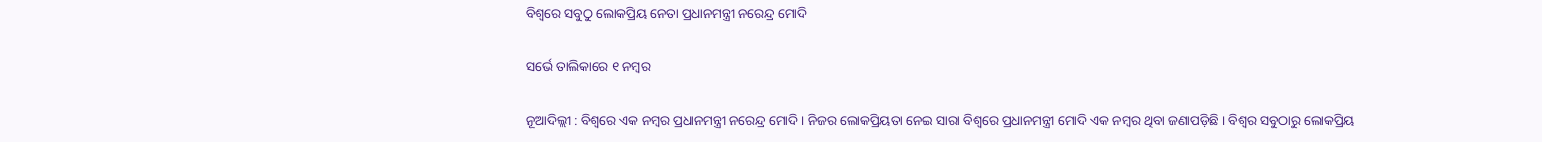ବିଶ୍ୱରେ ସବୁଠୁ ଲୋକପ୍ରିୟ ନେତା ପ୍ରଧାନମନ୍ତ୍ରୀ ନରେନ୍ଦ୍ର ମୋଦି

ସର୍ଭେ ତାଲିକାରେ ୧ ନମ୍ବର

ନୂଆଦିଲ୍ଲୀ : ବିଶ୍ୱରେ ଏକ ନମ୍ବର ପ୍ରଧାନମନ୍ତ୍ରୀ ନରେନ୍ଦ୍ର ମୋଦି । ନିଜର ଲୋକପ୍ରିୟତା ନେଇ ସାରା ବିଶ୍ୱରେ ପ୍ରଧାନମନ୍ତ୍ରୀ ମୋଦି ଏକ ନମ୍ବର ଥିବା ଜଣାପଡ଼ିଛି । ବିଶ୍ବର ସବୁଠାରୁ ଲୋକପ୍ରିୟ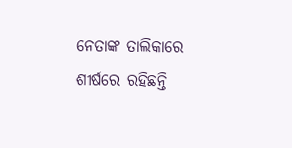ନେତାଙ୍କ ତାଲିକାରେ ଶୀର୍ଷରେ ରହିଛନ୍ତି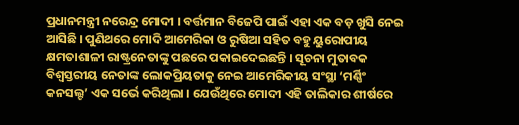ପ୍ରଧାନମନ୍ତ୍ରୀ ନରେନ୍ଦ୍ର ମୋଦୀ । ବର୍ତ୍ତମାନ ବିଜେପି ପାଇଁ ଏହା ଏକ ବଡ଼ ଖୁସି ନେଇ ଆସିଛି । ପୁଣିଥରେ ମୋଦି ଆମେରିକା ଓ ରୁଷିଆ ସହିତ ବହୁ ୟୁରୋପୀୟ କ୍ଷମତାଶାଳୀ ରାଷ୍ଟ୍ରନେତାଙ୍କୁ ପଛରେ ପକାଇଦେଇଛନ୍ତି । ସୂଚନା ମୁତାବକ ବିଶ୍ୱସ୍ତରୀୟ ନେତାଙ୍କ ଲୋକପ୍ରିୟତାକୁ ନେଇ ଆମେରିକୀୟ ସଂସ୍ଥା ‘ମର୍ଣ୍ଣିଂ କନସଲ୍ଟ’ ଏକ ସର୍ଭେ କରିଥିଲା । ଯେଉଁଥିରେ ମୋଦୀ ଏହି ତାଲିକାର ଶୀର୍ଷରେ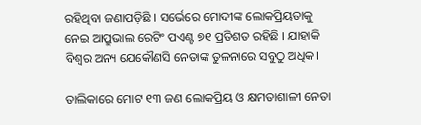ରହିଥିବା ଜଣାପଡ଼ିଛି । ସର୍ଭେରେ ମୋଦୀଙ୍କ ଲୋକପ୍ରିୟତାକୁ ନେଇ ଆପ୍ରୁଭାଲ ରେଟିଂ ପଏଣ୍ଟ ୭୧ ପ୍ରତିଶତ ରହିଛି । ଯାହାକି ବିଶ୍ବର ଅନ୍ୟ ଯେକୌଣସି ନେତାଙ୍କ ତୁଳନାରେ ସବୁଠୁ ଅଧିକ।

ତାଲିକାରେ ମୋଟ ୧୩ ଜଣ ଲୋକପ୍ରିୟ ଓ କ୍ଷମତାଶାଳୀ ନେତା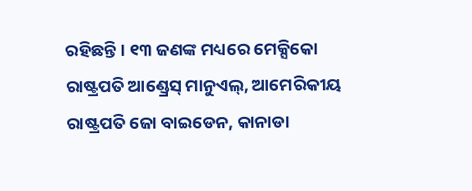ରହିଛନ୍ତି । ୧୩ ଜଣଙ୍କ ମଧ୍ୟରେ ମେକ୍ସିକୋ ରାଷ୍ଟ୍ରପତି ଆଣ୍ଡ୍ରେସ୍ ମାନୁଏଲ୍, ଆମେରିକୀୟ ରାଷ୍ଟ୍ରପତି ଜୋ ବାଇଡେନ, କାନାଡା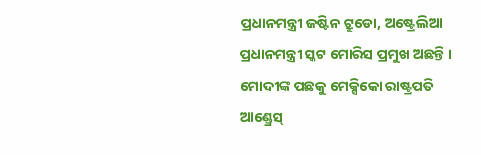ପ୍ରଧାନମନ୍ତ୍ରୀ ଜଷ୍ଟିନ ଟ୍ରୁଡୋ, ଅଷ୍ଟ୍ରେଲିଆ ପ୍ରଧାନମନ୍ତ୍ରୀ ସ୍କଟ ମୋରିସ ପ୍ରମୁଖ ଅଛନ୍ତି । ମୋଦୀଙ୍କ ପଛକୁ ମେକ୍ସିକୋ ରାଷ୍ଟ୍ରପତି ଆଣ୍ଡ୍ରେସ୍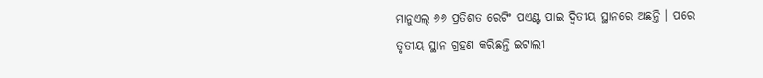ମାନୁଏଲ୍ ୬୬ ପ୍ରତିଶତ ରେଟିଂ ପଏଣ୍ଟ ପାଇ ଦ୍ବିତୀୟ ସ୍ଥାନରେ ଅଛନ୍ତି । ପରେ ତୃତୀୟ ସ୍ଥାନ ଗ୍ରହଣ କରିଛନ୍ତି ଇଟାଲୀ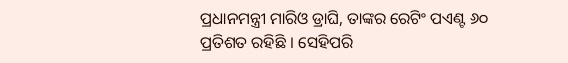ପ୍ରଧାନମନ୍ତ୍ରୀ ମାରିଓ ଡ୍ରାଘି, ତାଙ୍କର ରେଟିଂ ପଏଣ୍ଟ ୬୦ ପ୍ରତିଶତ ରହିଛି । ସେହିପରି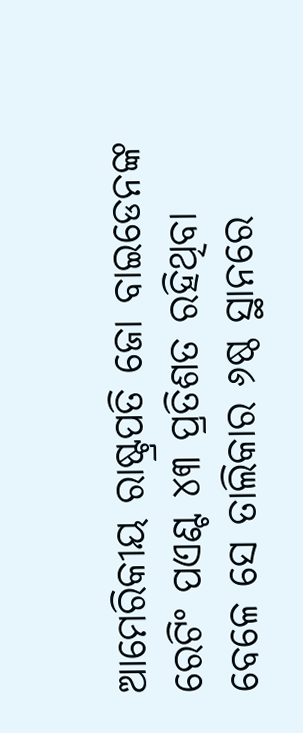ଆମେରିକୀୟ ରାଷ୍ଟ୍ରପତି ଜୋ ବାଇଡେନଙ୍କ ରେଟିଂ ପଏଣ୍ଟ ୪୩ ପ୍ରତିଶତ ରହିଥିବା ବେଳେ ସେ ତାଲିକାର ୬ଷ୍ଠ ସ୍ଥାନରେ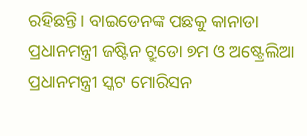ରହିଛନ୍ତି। ବାଇଡେନଙ୍କ ପଛକୁ କାନାଡା ପ୍ରଧାନମନ୍ତ୍ରୀ ଜଷ୍ଟିନ ଟ୍ରୁଡୋ ୭ମ ଓ ଅଷ୍ଟ୍ରେଲିଆ ପ୍ରଧାନମନ୍ତ୍ରୀ ସ୍କଟ ମୋରିସନ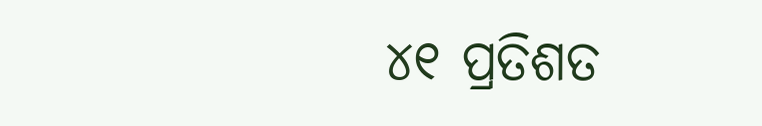୪୧ ପ୍ରତିଶତ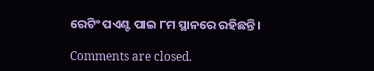ରେଟିଂ ପଏଣ୍ଟ ପାଇ ୮ମ ସ୍ଥାନରେ ରହିଛନ୍ତି।

Comments are closed.